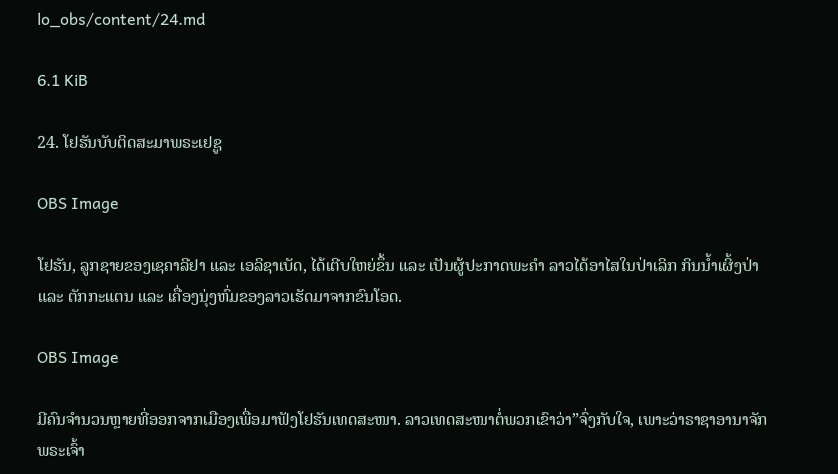lo_obs/content/24.md

6.1 KiB

24. ໂຢຮັນບັບຕິດສະມາພຣະເຢຊູ

OBS Image

ໂຢຮັນ, ລູກຊາຍຂອງເຊຄາລີຢາ ແລະ ເອລິຊາເບັດ, ໄດ້ເຕີບໃຫຍ່ຂຶ້ນ ແລະ ເປັນຜູ້ປະກາດພະຄໍາ ລາວໄດ້ອາໄສໃນປ່າເລິກ ກິນນໍ້າເຜິ້ງປ່າ ແລະ ຕັກກະແຕນ ແລະ ເຄື່ອງນຸ່ງຫົ່ມຂອງລາວເຮັດມາຈາກຂົນໂອດ.

OBS Image

ມີຄົນຈໍານວນຫຼາຍທີ່ອອກຈາກເມືອງເພື່ອມາຟັງໂຢຮັນເທດສະໜາ. ລາວເທດສະໜາຕໍ່ພວກເຂົາວ່າ”ຈົ່ງກັບໃຈ, ເພາະວ່າຣາຊາອານາຈັກພຣະເຈົ້າ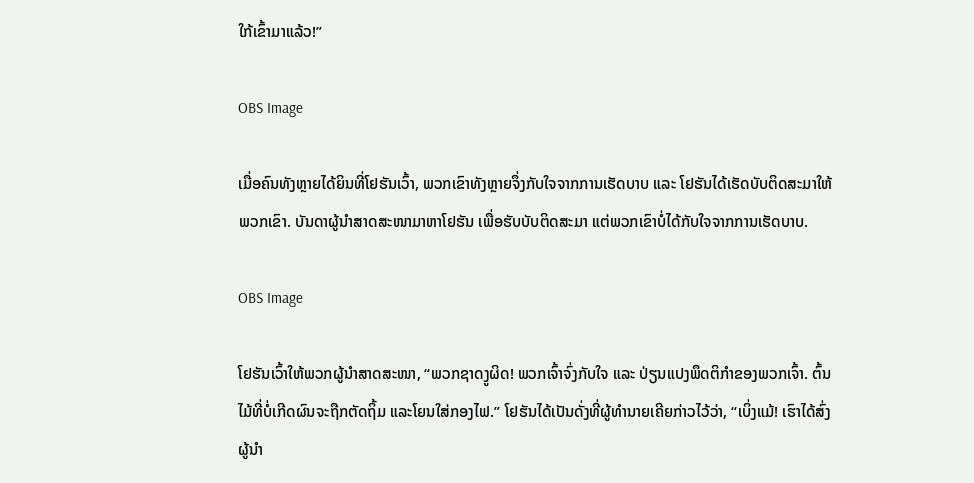ໃກ້ເຂົ້າມາແລ້ວ!”

OBS Image

ເມື່ອຄົນທັງຫຼາຍໄດ້ຍິນທີ່ໂຢຮັນເວົ້າ, ພວກເຂົາທັງຫຼາຍຈຶ່ງກັບໃຈຈາກການເຮັດບາບ ແລະ ໂຢຮັນໄດ້ເຮັດບັບຕິດສະມາໃຫ້ພວກເຂົາ. ບັນດາຜູ້ນໍາສາດສະໜາມາຫາໂຢຮັນ ເພື່ອຮັບບັບຕິດສະມາ ແຕ່ພວກເຂົາບໍ່ໄດ້ກັບໃຈຈາກການເຮັດບາບ.

OBS Image

ໂຢຮັນເວົ້າໃຫ້ພວກຜູ້ນໍາສາດສະໜາ, “ພວກຊາດງູຜິດ! ພວກເຈົ້າຈົ່ງກັບໃຈ ແລະ ປ່ຽນແປງພຶດຕິກໍາຂອງພວກເຈົ້າ. ຕົ້ນໄມ້ທີ່ບໍ່ເກີດຜົນຈະຖືກຕັດຖິ້ມ ແລະໂຍນໃສ່ກອງໄຟ.” ໂຢຮັນໄດ້ເປັນດັ່ງທີ່ຜູ້ທໍານາຍເຄີຍກ່າວໄວ້ວ່າ, “ເບິ່ງແມ້! ເຮົາໄດ້ສົ່ງຜູ້ນຳ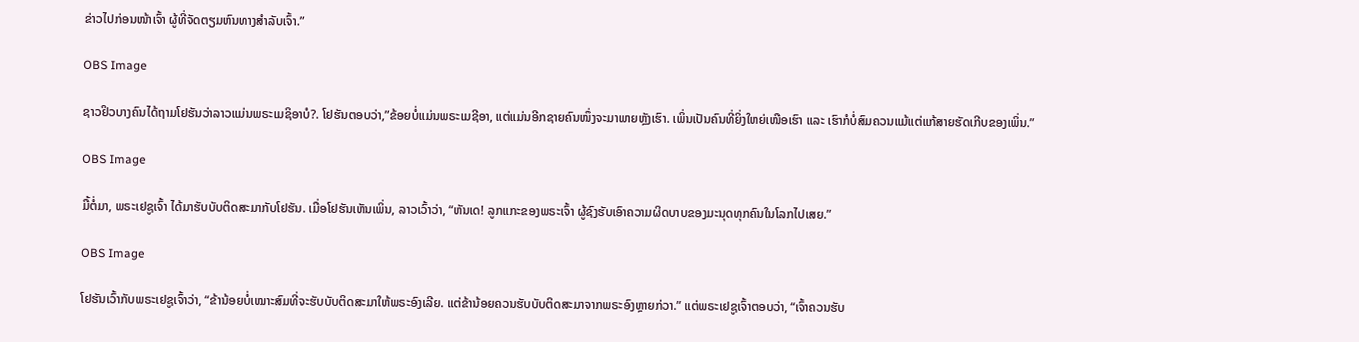ຂ່າວໄປກ່ອນໜ້າເຈົ້າ ຜູ້ທີ່ຈັດຕຽມຫົນທາງສໍາລັບເຈົ້າ.”

OBS Image

ຊາວຢິວບາງຄົນໄດ້ຖາມໂຢຮັນວ່າລາວແມ່ນພຣະເມຊິອາບໍ?. ໂຢຮັນຕອບວ່າ,”ຂ້ອຍບໍ່ແມ່ນພຣະເມຊີອາ, ແຕ່ແມ່ນອີກຊາຍຄົນໜຶ່ງຈະມາພາຍຫຼັງເຮົາ. ເພິ່ນເປັນຄົນທີ່ຍິ່ງໃຫຍ່ເໜືອເຮົາ ແລະ ເຮົາກໍບໍ່ສົມຄວນແມ້ແຕ່ແກ້ສາຍຮັດເກີບຂອງເພິ່ນ.”

OBS Image

ມື້ຕໍ່ມາ, ພຣະເຢຊູເຈົ້າ ໄດ້ມາຮັບບັບຕິດສະມາກັບໂຢຮັນ. ເມື່ອໂຢຮັນເຫັນເພິ່ນ, ລາວເວົ້າວ່າ, “ຫັນເດ! ລູກແກະຂອງພຣະເຈົ້າ ຜູ້ຊົງຮັບເອົາຄວາມຜິດບາບຂອງມະນຸດທຸກຄົນໃນໂລກໄປເສຍ.”

OBS Image

ໂຢຮັນເວົ້າກັບພຣະເຢຊູເຈົ້າວ່າ, “ຂ້ານ້ອຍບໍ່ເໝາະສົມທີ່ຈະຮັບບັບຕິດສະມາໃຫ້ພຣະອົງເລີຍ. ແຕ່ຂ້ານ້ອຍຄວນຮັບບັບຕິດສະມາຈາກພຣະອົງຫຼາຍກ່ວາ.” ແຕ່ພຣະເຢຊູເຈົ້າຕອບວ່າ, “ເຈົ້າຄວນຮັບ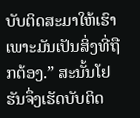ບັບຕິດສະມາໃຫ້ເຮົາເພາະມັນເປັນສິ່ງທີ່ຖືກຕ້ອງ.” ສະນັ້ນໂຢຮັນຈຶ່ງເຮັດບັບຕິດ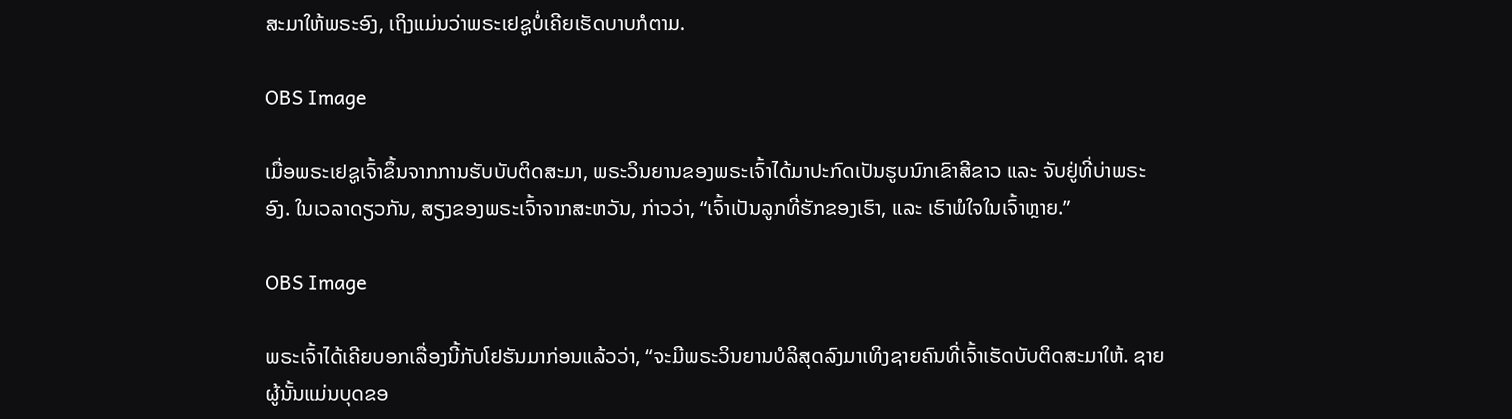ສະມາໃຫ້ພຣະອົງ, ເຖິງແມ່ນວ່າພຣະເຢຊູບໍ່ເຄີຍເຮັດບາບກໍຕາມ.

OBS Image

ເມື່ອພຣະເຢຊູເຈົ້າຂຶ້ນຈາກການຮັບບັບຕິດສະມາ, ພຣະວິນຍານຂອງພຣະເຈົ້າໄດ້ມາປະກົດເປັນຮູບນົກເຂົາສີຂາວ ແລະ ຈັບຢູ່ທີ່ບ່າພຣະອົງ. ໃນເວລາດຽວກັນ, ສຽງຂອງພຣະເຈົ້າຈາກສະຫວັນ, ກ່າວວ່າ, “ເຈົ້າເປັນລູກທີ່ຮັກຂອງເຮົາ, ແລະ ເຮົາພໍໃຈໃນເຈົ້າຫຼາຍ.”

OBS Image

ພຣະເຈົ້າໄດ້ເຄີຍບອກເລື່ອງນີ້ກັບໂຢຮັນມາກ່ອນແລ້ວວ່າ, “ຈະມີພຣະວິນຍານບໍລິສຸດລົງມາເທິງຊາຍຄົນທີ່ເຈົ້າເຮັດບັບຕິດສະມາໃຫ້. ຊາຍຜູ້ນັ້ນແມ່ນບຸດຂອ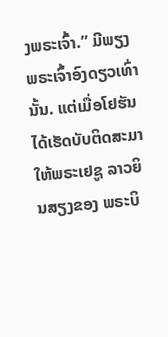ງພຣະເຈົ້າ.” ມີພຽງພຣະເຈົ້າອົງດຽວເທົ່ານັ້ນ. ແຕ່ເມື່ອໂຢຮັນໄດ້ເຮັດບັບຕິດສະມາໃຫ້ພຣະເຢຊູ ລາວຍິນສຽງຂອງ ພຣະບິ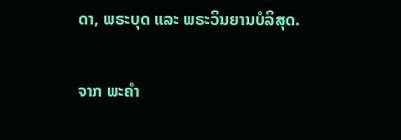ດາ, ພຣະບຸດ ແລະ ພຣະວິນຍານບໍລິສຸດ.

ຈາກ ພະຄໍາ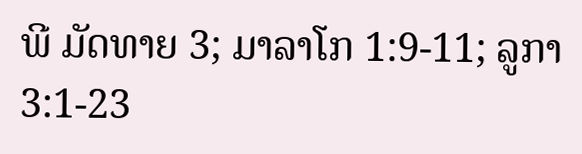ພີ ມັດທາຍ 3; ມາລາໂກ 1:9-11; ລູກາ 3:1-23